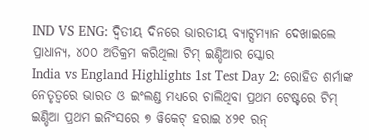IND VS ENG: ଦ୍ୱିତୀୟ ଦିନରେ ଭାରତୀୟ ବ୍ୟାଟ୍ସମ୍ୟାନ ଦେଖାଇଲେ ପ୍ରାଧାନ୍ୟ, ୪୦୦ ଅତିକ୍ରମ କରିଥିଲା ଟିମ୍ ଇଣ୍ଡିଆର ସ୍କୋର
India vs England Highlights 1st Test Day 2: ରୋହିତ ଶର୍ମାଙ୍କ ନେତୃତ୍ୱରେ ଭାରତ ଓ ଇଂଲଣ୍ଡ ମଧ୍ୟରେ ଚାଲିଥିବା ପ୍ରଥମ ଟେଷ୍ଟରେ ଟିମ୍ ଇଣ୍ଡିଆ ପ୍ରଥମ ଇନିଂସରେ ୭ ୱିକେଟ୍ ହରାଇ ୪୨୧ ରନ୍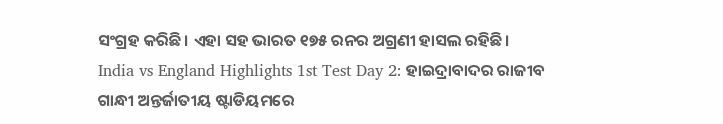ସଂଗ୍ରହ କରିଛି। ଏହା ସହ ଭାରତ ୧୭୫ ରନର ଅଗ୍ରଣୀ ହାସଲ ରହିଛି।
India vs England Highlights 1st Test Day 2: ହାଇଦ୍ରାବାଦର ରାଜୀବ ଗାନ୍ଧୀ ଅନ୍ତର୍ଜାତୀୟ ଷ୍ଟାଡିୟମରେ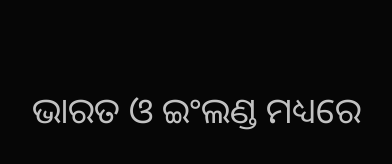ଭାରତ ଓ ଇଂଲଣ୍ଡ ମଧ୍ୟରେ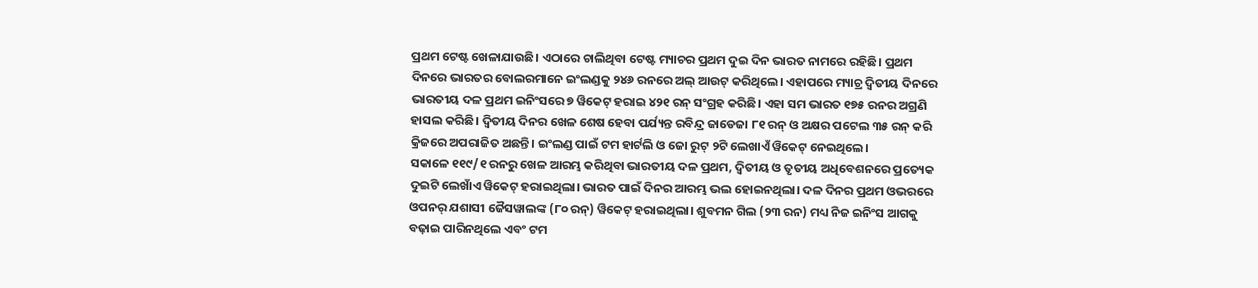ପ୍ରଥମ ଟେଷ୍ଟ ଖେଳାଯାଉଛି। ଏଠାରେ ଚାଲିଥିବା ଟେଷ୍ଟ ମ୍ୟାଚର ପ୍ରଥମ ଦୁଇ ଦିନ ଭାରତ ନାମରେ ରହିଛି। ପ୍ରଥମ ଦିନରେ ଭାରତର ବୋଲରମାନେ ଇଂଲଣ୍ଡକୁ ୨୪୬ ରନରେ ଅଲ୍ ଆଉଟ୍ କରିଥିଲେ। ଏହାପରେ ମ୍ୟାଚ୍ର ଦ୍ୱିତୀୟ ଦିନରେ ଭାରତୀୟ ଦଳ ପ୍ରଥମ ଇନିଂସରେ ୭ ୱିକେଟ୍ ହରାଇ ୪୨୧ ରନ୍ ସଂଗ୍ରହ କରିଛି। ଏହା ସମ ଭାରତ ୧୭୫ ରନର ଅଗ୍ରଣି ହାସଲ କରିଛି। ଦ୍ୱିତୀୟ ଦିନର ଖେଳ ଶେଷ ହେବା ପର୍ଯ୍ୟନ୍ତ ରବିନ୍ଦ୍ର ଜାଡେଜା ୮୧ ରନ୍ ଓ ଅକ୍ଷର ପଟେଲ ୩୫ ରନ୍ କରି କ୍ରିଜରେ ଅପରାଜିତ ଅଛନ୍ତି। ଇଂଲଣ୍ଡ ପାଇଁ ଟମ ହାର୍ଟଲି ଓ ଜୋ ରୁଟ୍ ୨ଟି ଲେଖାଏଁ ୱିକେଟ୍ ନେଇଥିଲେ।
ସକାଳେ ୧୧୯/୧ ରନରୁ ଖେଳ ଆରମ୍ଭ କରିଥିବା ଭାରତୀୟ ଦଳ ପ୍ରଥମ, ଦ୍ୱିତୀୟ ଓ ତୃତୀୟ ଅଧିବେଶନରେ ପ୍ରତ୍ୟେକ ଦୁଇଟି ଲେଖାଁଏ ୱିକେଟ୍ ହରାଇଥିଲା। ଭାରତ ପାଇଁ ଦିନର ଆରମ୍ଭ ଭଲ ହୋଇନଥିଲା। ଦଳ ଦିନର ପ୍ରଥମ ଓଭରରେ ଓପନର୍ ଯଶାସୀ ଜୈସୱାଲଙ୍କ (୮୦ ରନ୍) ୱିକେଟ୍ ହରାଇଥିଲା। ଶୁବମନ ଗିଲ (୨୩ ରନ) ମଧ୍ୟ ନିଜ ଇନିଂସ ଆଗକୁ ବଢ଼ାଇ ପାରିନଥିଲେ ଏବଂ ଟମ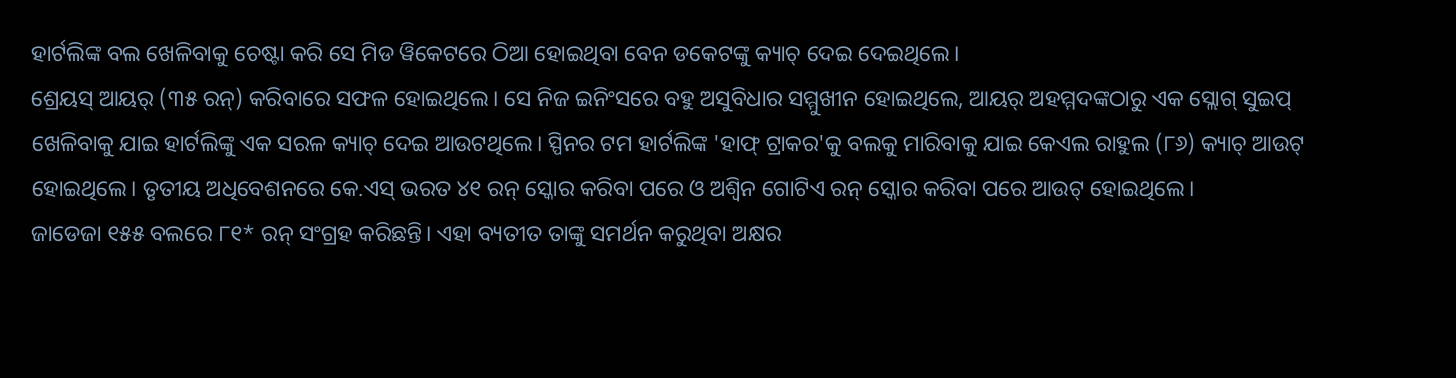ହାର୍ଟଲିଙ୍କ ବଲ ଖେଳିବାକୁ ଚେଷ୍ଟା କରି ସେ ମିଡ ୱିକେଟରେ ଠିଆ ହୋଇଥିବା ବେନ ଡକେଟଙ୍କୁ କ୍ୟାଚ୍ ଦେଇ ଦେଇଥିଲେ।
ଶ୍ରେୟସ୍ ଆୟର୍ (୩୫ ରନ୍) କରିବାରେ ସଫଳ ହୋଇଥିଲେ। ସେ ନିଜ ଇନିଂସରେ ବହୁ ଅସୁବିଧାର ସମ୍ମୁଖୀନ ହୋଇଥିଲେ, ଆୟର୍ ଅହମ୍ମଦଙ୍କଠାରୁ ଏକ ସ୍ଲୋଗ୍ ସୁଇପ୍ ଖେଳିବାକୁ ଯାଇ ହାର୍ଟଲିଙ୍କୁ ଏକ ସରଳ କ୍ୟାଚ୍ ଦେଇ ଆଉଟଥିଲେ। ସ୍ପିନର ଟମ ହାର୍ଟଲିଙ୍କ 'ହାଫ୍ ଟ୍ରାକର'କୁ ବଲକୁ ମାରିବାକୁ ଯାଇ କେଏଲ ରାହୁଲ (୮୬) କ୍ୟାଚ୍ ଆଉଟ୍ ହୋଇଥିଲେ। ତୃତୀୟ ଅଧିବେଶନରେ କେ.ଏସ୍ ଭରତ ୪୧ ରନ୍ ସ୍କୋର କରିବା ପରେ ଓ ଅଶ୍ୱିନ ଗୋଟିଏ ରନ୍ ସ୍କୋର କରିବା ପରେ ଆଉଟ୍ ହୋଇଥିଲେ।
ଜାଡେଜା ୧୫୫ ବଲରେ ୮୧* ରନ୍ ସଂଗ୍ରହ କରିଛନ୍ତି। ଏହା ବ୍ୟତୀତ ତାଙ୍କୁ ସମର୍ଥନ କରୁଥିବା ଅକ୍ଷର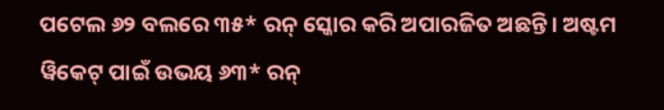ପଟେଲ ୬୨ ବଲରେ ୩୫* ରନ୍ ସ୍କୋର କରି ଅପାରଜିତ ଅଛନ୍ତି। ଅଷ୍ଟମ ୱିକେଟ୍ ପାଇଁ ଉଭୟ ୬୩* ରନ୍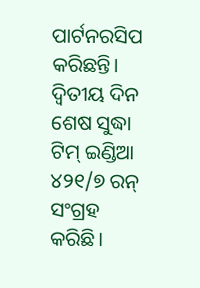ପାର୍ଟନରସିପ କରିଛନ୍ତି। ଦ୍ୱିତୀୟ ଦିନ ଶେଷ ସୁଦ୍ଧା ଟିମ୍ ଇଣ୍ଡିଆ ୪୨୧/୭ ରନ୍ ସଂଗ୍ରହ କରିଛି।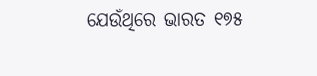ଯେଉଁଥିରେ ଭାରତ ୧୭୫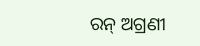ରନ୍ ଅଗ୍ରଣୀ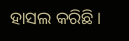ହାସଲ କରିଛି।